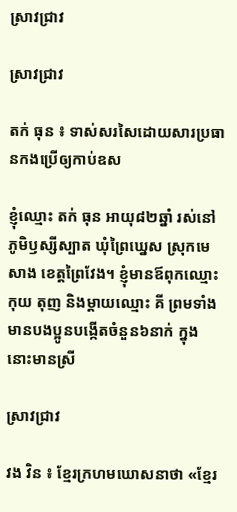ស្រាវជ្រាវ

ស្រាវជ្រាវ

តក់ ធុន ៖ ទាស់សរសៃដោយសារប្រធានកងប្រើឲ្យកាប់ឧស

ខ្ញុំឈ្មោះ តក់ ធុន អាយុ៨២ឆ្នាំ រស់នៅភូមិឫស្សីស្បាត ឃុំព្រៃឃ្នេស ស្រុកមេសាង ខេត្តព្រៃវែង។ ខ្ញុំមានឪពុកឈ្មោះ កុយ តុញ និងម្ដាយឈ្មោះ គី ព្រមទាំងមានបងប្អូនបង្កើតចំនួន៦នាក់ ក្នុងនោះមានស្រី

ស្រាវជ្រាវ

វង វិន ៖ ខ្មែរក្រហមឃោសនាថា «ខ្មែរ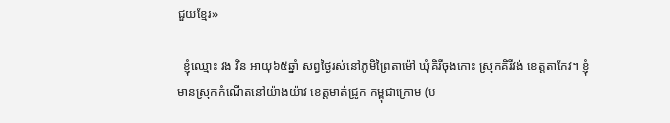ជួយខ្មែរ»

  ខ្ញុំឈ្មោះ វង វិន អាយុ៦៥ឆ្នាំ សព្វថ្ងៃរស់នៅភូមិព្រៃតាម៉ៅ ឃុំគិរីចុងកោះ ស្រុកគិរីវង់ ខេត្តតាកែវ។ ខ្ញុំមានស្រុកកំណើតនៅយ៉ាងយ៉ាវ ខេត្តមាត់ជ្រូក កម្ពុជាក្រោម (ប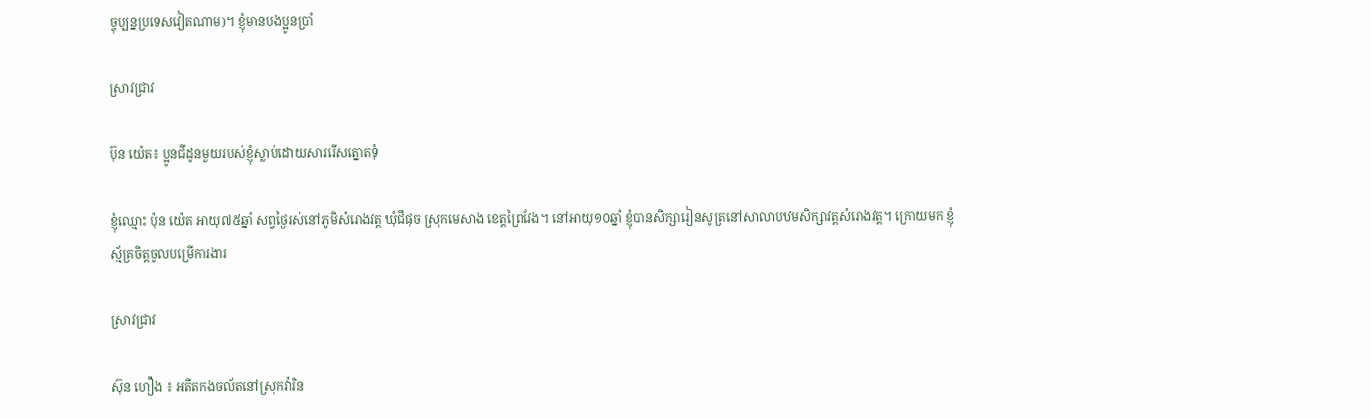ច្ចុប្បន្នប្រទេសវៀតណាម)។ ខ្ញុំមានបងប្អូនប្រាំ

ស្រាវជ្រាវ

ប៊ុន យ៉េត៖ ប្អូនជីដូនមួយរបស់ខ្ញុំស្លាប់ដោយសាររើសត្នោតទុំ

ខ្ញុំឈ្មោះ ប៉ុន យ៉េត អាយុ៧៥ឆ្នាំ សព្វថ្ងៃរស់នៅភូមិសំរោងវត្ត ឃុំជីផុច ស្រុកមេសាង ខេត្តព្រៃវែង។ នៅអាយុ១០ឆ្នាំ ខ្ញុំបានសិក្សារៀនសូត្រនៅសាលាបឋមសិក្សាវត្តសំរោងវត្ត។ ក្រោយមក ខ្ញុំស្ម័គ្រចិត្តចូលបម្រើការងារ

ស្រាវជ្រាវ

ស៊ុន ហឿង ៖ អតីតកងចល័តនៅស្រុកវ៉ារិន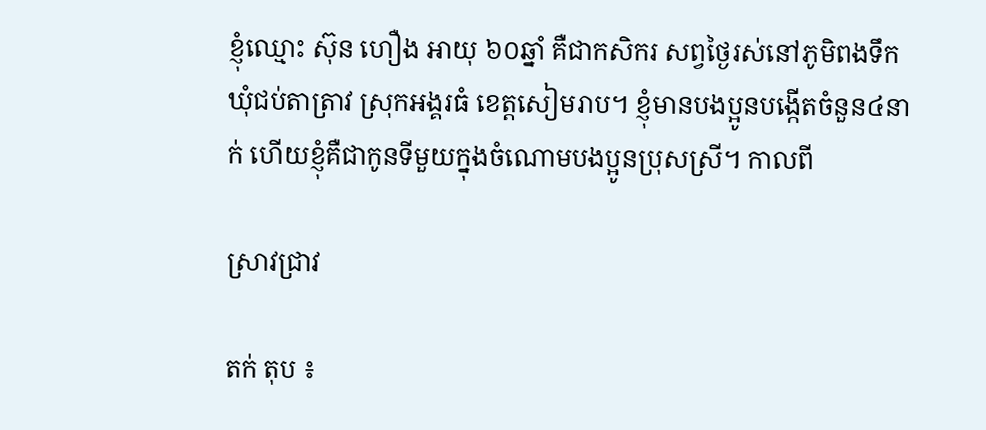ខ្ញុំឈ្មោះ ស៊ុន ហឿង អាយុ ៦០ឆ្នាំ គឺជាកសិករ សព្វថ្ងៃរស់នៅភូមិពងទឹក ឃុំជប់តាត្រាវ ស្រុកអង្គរធំ ខេត្តសៀមរាប។ ខ្ញុំមានបងប្អូនបង្កើតចំនួន៤នាក់ ហើយខ្ញុំគឺជាកូនទីមួយក្នុងចំណោមបងប្អូនប្រុសស្រី។ កាលពី

ស្រាវជ្រាវ

តក់ តុប ៖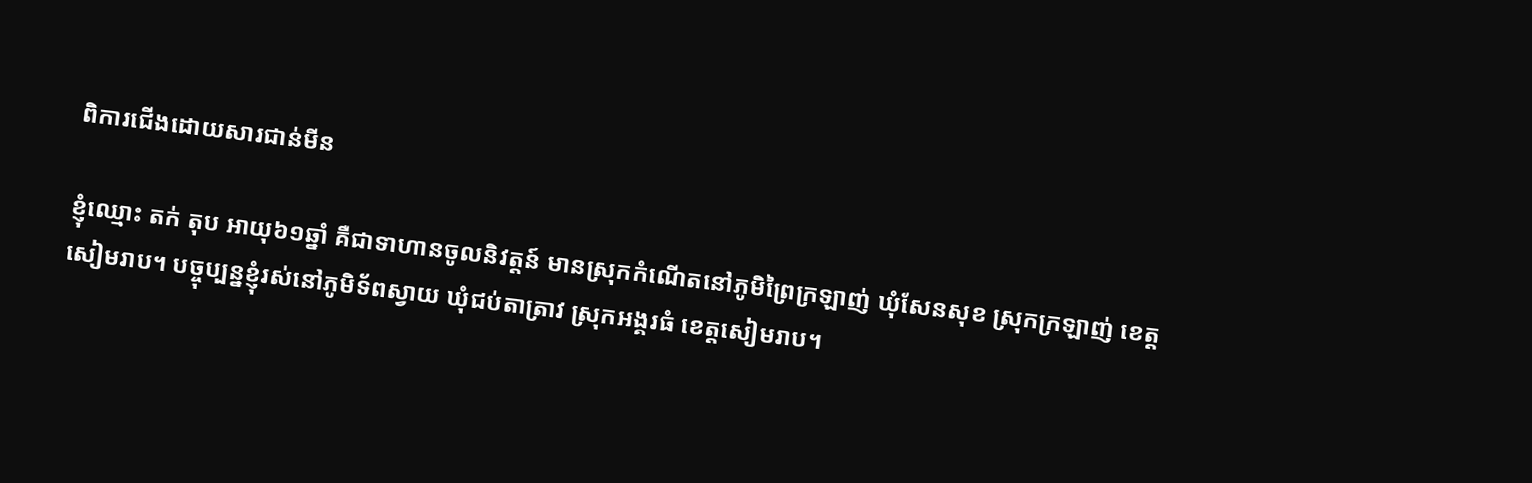ពិការជើងដោយសារជាន់មីន

ខ្ញុំឈ្មោះ តក់ តុប អាយុ៦១ឆ្នាំ គឺជាទាហានចូលនិវត្តន៍ មានស្រុកកំណើតនៅភូមិព្រៃក្រឡាញ់ ឃុំសែនសុខ ស្រុកក្រឡាញ់ ខេត្តសៀមរាប។ បច្ចុប្បន្នខ្ញុំរស់នៅភូមិទ័ពស្វាយ ឃុំជប់តាត្រាវ ស្រុកអង្គរធំ ខេត្តសៀមរាប។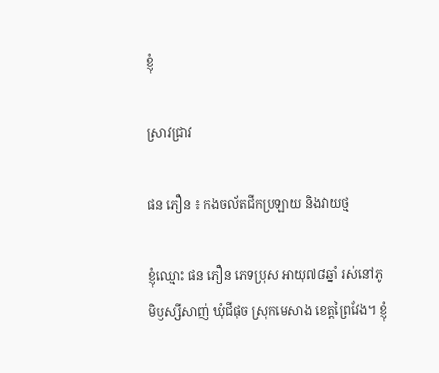ខ្ញុំ

ស្រាវជ្រាវ

ផន ភឿន ៖ កងចល័តជីកប្រឡាយ និងវាយថ្ម

ខ្ញុំឈ្មោះ ផន ភឿន ភេទប្រុស អាយុ៧៨ឆ្នាំ រស់នៅភូមិឫស្សីសាញ់ ឃុំជីផុច ស្រុកមេសាង ខេត្តព្រៃវែង។ ខ្ញុំ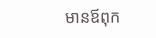មានឪពុក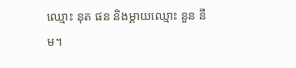ឈ្មោះ នុត ផន និងម្ដាយឈ្មោះ នួន នឹម។